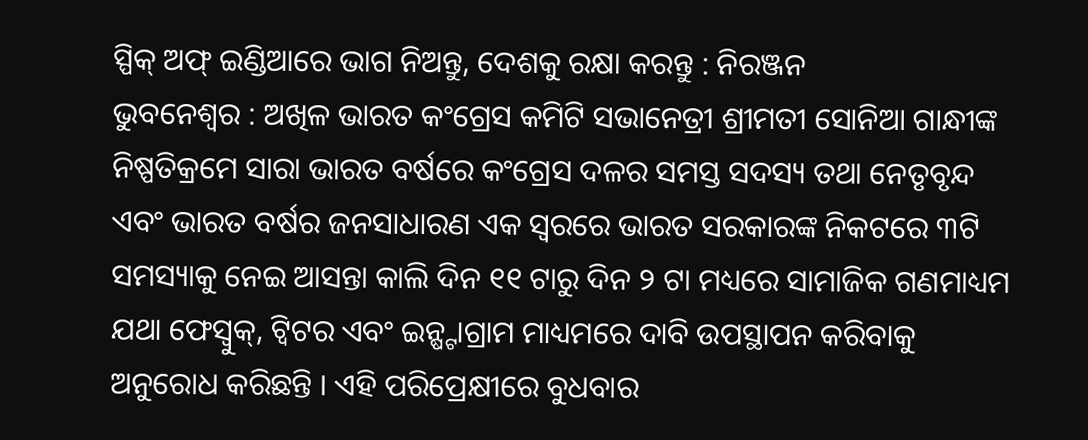ସ୍ପିକ୍ ଅଫ୍ ଇଣ୍ଡିଆରେ ଭାଗ ନିଅନ୍ତୁ, ଦେଶକୁ ରକ୍ଷା କରନ୍ତୁ : ନିରଞ୍ଜନ
ଭୁବନେଶ୍ୱର : ଅଖିଳ ଭାରତ କଂଗ୍ରେସ କମିଟି ସଭାନେତ୍ରୀ ଶ୍ରୀମତୀ ସୋନିଆ ଗାନ୍ଧୀଙ୍କ ନିଷ୍ପତିକ୍ରମେ ସାରା ଭାରତ ବର୍ଷରେ କଂଗ୍ରେସ ଦଳର ସମସ୍ତ ସଦସ୍ୟ ତଥା ନେତୃବୃନ୍ଦ ଏବଂ ଭାରତ ବର୍ଷର ଜନସାଧାରଣ ଏକ ସ୍ୱରରେ ଭାରତ ସରକାରଙ୍କ ନିକଟରେ ୩ଟି ସମସ୍ୟାକୁ ନେଇ ଆସନ୍ତା କାଲି ଦିନ ୧୧ ଟାରୁ ଦିନ ୨ ଟା ମଧ୍ୟରେ ସାମାଜିକ ଗଣମାଧ୍ୟମ ଯଥା ଫେସ୍ବୁକ୍, ଟ୍ୱିଟର ଏବଂ ଇନ୍ଷ୍ଟାଗ୍ରାମ ମାଧ୍ୟମରେ ଦାବି ଉପସ୍ଥାପନ କରିବାକୁ ଅନୁରୋଧ କରିଛନ୍ତି । ଏହି ପରିପ୍ରେକ୍ଷୀରେ ବୁଧବାର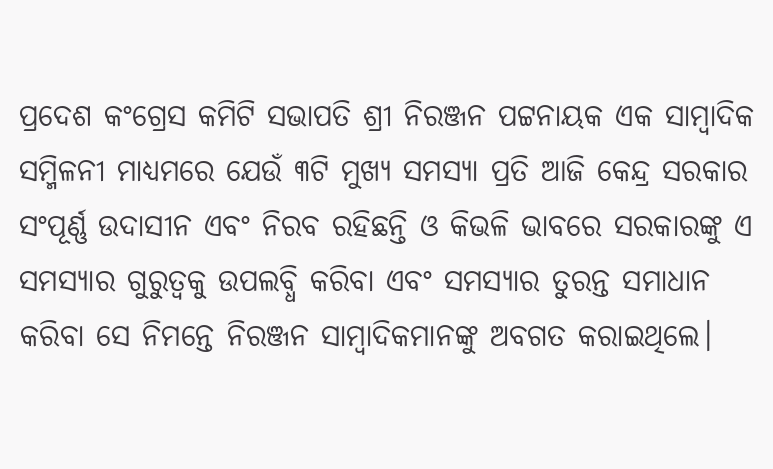ପ୍ରଦେଶ କଂଗ୍ରେସ କମିଟି ସଭାପତି ଶ୍ରୀ ନିରଞ୍ଜନ ପଟ୍ଟନାୟକ ଏକ ସାମ୍ବାଦିକ ସମ୍ମିଳନୀ ମାଧ୍ୟମରେ ଯେଉଁ ୩ଟି ମୁଖ୍ୟ ସମସ୍ୟା ପ୍ରତି ଆଜି କେନ୍ଦ୍ର ସରକାର ସଂପୂର୍ଣ୍ଣ ଉଦାସୀନ ଏବଂ ନିରବ ରହିଛନ୍ତି ଓ କିଭଳି ଭାବରେ ସରକାରଙ୍କୁ ଏ ସମସ୍ୟାର ଗୁରୁତ୍ୱକୁ ଉପଲବ୍ଧି କରିବା ଏବଂ ସମସ୍ୟାର ତୁରନ୍ତ ସମାଧାନ କରିବା ସେ ନିମନ୍ତେ ନିରଞ୍ଜନ ସାମ୍ବାଦିକମାନଙ୍କୁ ଅବଗତ କରାଇଥିଲେ।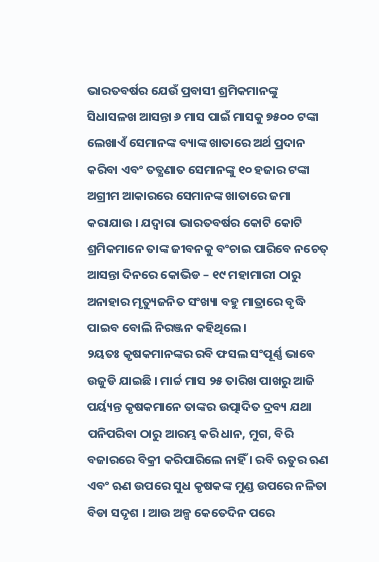ଭାରତବର୍ଷର ଯେଉଁ ପ୍ରବାସୀ ଶ୍ରମିକମାନଙ୍କୁ ସିଧାସଳଖ ଆସନ୍ତା ୬ ମାସ ପାଇଁ ମାସକୁ ୭୫୦୦ ଟଙ୍କା ଲେଖାଏଁ ସେମାନଙ୍କ ବ୍ୟାଙ୍କ ଖାତାରେ ଅର୍ଥ ପ୍ରଦାନ କରିବା ଏବଂ ତତ୍କ୍ଷଣାତ ସେମାନଙ୍କୁ ୧୦ ହଜାର ଟଙ୍କା ଅଗ୍ରୀମ ଆକାରରେ ସେମାନଙ୍କ ଖାତାରେ ଜମା କରାଯାଉ । ଯଦ୍ୱାରା ଭାରତବର୍ଷର କୋଟି କୋଟି ଶ୍ରମିକମାନେ ତାଙ୍କ ଜୀବନକୁ ବଂଚାଇ ପାରିବେ ନଚେତ୍ ଆସନ୍ତା ଦିନରେ କୋଭିଡ – ୧୯ ମହାମାରୀ ଠାରୁ ଅନାହାର ମୃତ୍ୟୁଜନିତ ସଂଖ୍ୟା ବହୁ ମାତ୍ରାରେ ବୃଦ୍ଧି ପାଇବ ବୋଲି ନିରଞ୍ଜନ କହିଥିଲେ।
୨ୟତଃ କୃଷକମାନଙ୍କର ରବି ଫସଲ ସଂପୂର୍ଣ୍ଣ ଭାବେ ଉଜୁଡି ଯାଇଛି । ମାର୍ଚ୍ଚ ମାସ ୨୫ ତାରିଖ ପାଖରୁ ଆଜି ପର୍ୟ୍ୟନ୍ତ କୃଷକମାନେ ତାଙ୍କର ଉତ୍ପାଦିତ ଦ୍ରବ୍ୟ ଯଥା ପନିପରିବା ଠାରୁ ଆରମ୍ଭ କରି ଧାନ, ମୁଗ, ବିରି ବଜାରରେ ବିକ୍ରୀ କରିପାରିଲେ ନାହିଁ । ରବି ଋତୁର ଋଣ ଏବଂ ଋଣ ଉପରେ ସୁଧ କୃଷକଙ୍କ ମୁଣ୍ଡ ଉପରେ ନଳିତା ବିଡା ସଦୃଶ । ଆଉ ଅଳ୍ପ କେତେଦିନ ପରେ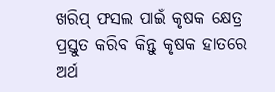ଖରିପ୍ ଫସଲ ପାଇଁ କୃଷକ କ୍ଷେତ୍ର ପ୍ରସ୍ତୁତ କରିବ କିନ୍ତୁ କୃଷକ ହାତରେ ଅର୍ଥ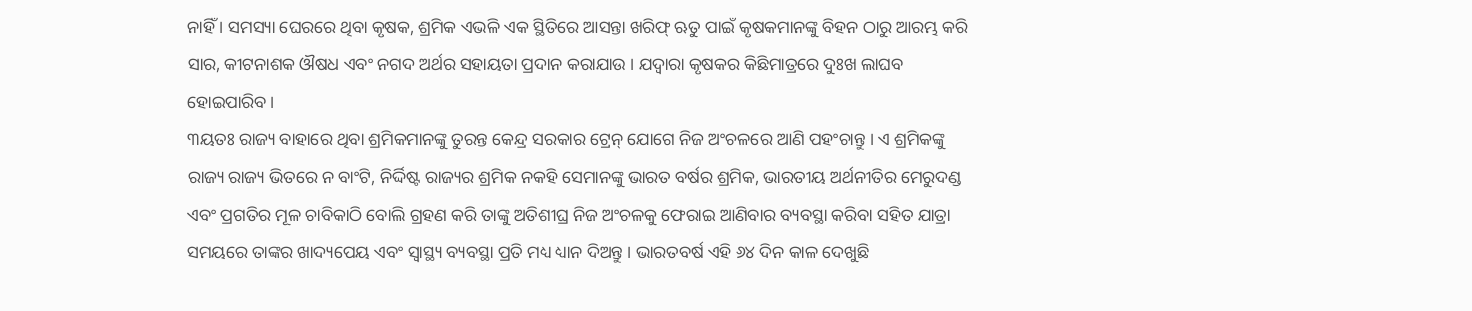ନାହିଁ । ସମସ୍ୟା ଘେରରେ ଥିବା କୃଷକ, ଶ୍ରମିକ ଏଭଳି ଏକ ସ୍ଥିତିରେ ଆସନ୍ତା ଖରିଫ୍ ଋତୁ ପାଇଁ କୃଷକମାନଙ୍କୁ ବିହନ ଠାରୁ ଆରମ୍ଭ କରି ସାର, କୀଟନାଶକ ଔଷଧ ଏବଂ ନଗଦ ଅର୍ଥର ସହାୟତା ପ୍ରଦାନ କରାଯାଉ । ଯଦ୍ୱାରା କୃଷକର କିଛିମାତ୍ରରେ ଦୁଃଖ ଲାଘବ ହୋଇପାରିବ।
୩ୟତଃ ରାଜ୍ୟ ବାହାରେ ଥିବା ଶ୍ରମିକମାନଙ୍କୁ ତୁରନ୍ତ କେନ୍ଦ୍ର ସରକାର ଟ୍ରେନ୍ ଯୋଗେ ନିଜ ଅଂଚଳରେ ଆଣି ପହଂଚାନ୍ତୁ । ଏ ଶ୍ରମିକଙ୍କୁ ରାଜ୍ୟ ରାଜ୍ୟ ଭିତରେ ନ ବାଂଟି, ନିର୍ଦ୍ଦିଷ୍ଟ ରାଜ୍ୟର ଶ୍ରମିକ ନକହି ସେମାନଙ୍କୁ ଭାରତ ବର୍ଷର ଶ୍ରମିକ, ଭାରତୀୟ ଅର୍ଥନୀତିର ମେରୁଦଣ୍ଡ ଏବଂ ପ୍ରଗତିର ମୂଳ ଚାବିକାଠି ବୋଲି ଗ୍ରହଣ କରି ତାଙ୍କୁ ଅତିଶୀଘ୍ର ନିଜ ଅଂଚଳକୁ ଫେରାଇ ଆଣିବାର ବ୍ୟବସ୍ଥା କରିବା ସହିତ ଯାତ୍ରା ସମୟରେ ତାଙ୍କର ଖାଦ୍ୟପେୟ ଏବଂ ସ୍ୱାସ୍ଥ୍ୟ ବ୍ୟବସ୍ଥା ପ୍ରତି ମଧ୍ୟ ଧ୍ୟାନ ଦିଅନ୍ତୁ । ଭାରତବର୍ଷ ଏହି ୬୪ ଦିନ କାଳ ଦେଖୁଛି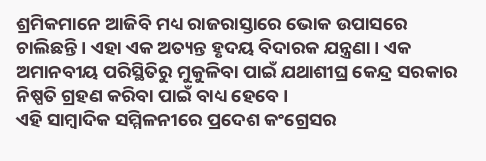ଶ୍ରମିକମାନେ ଆଜିବି ମଧ୍ୟ ରାଜରାସ୍ତାରେ ଭୋକ ଉପାସରେ ଚାଲିଛନ୍ତି । ଏହା ଏକ ଅତ୍ୟନ୍ତ ହୃଦୟ ବିଦାରକ ଯନ୍ତ୍ରଣା । ଏକ ଅମାନବୀୟ ପରିସ୍ଥିତିରୁ ମୁକୁଳିବା ପାଇଁ ଯଥାଶୀଘ୍ର କେନ୍ଦ୍ର ସରକାର ନିଷ୍ପତି ଗ୍ରହଣ କରିବା ପାଇଁ ବାଧ୍ୟ ହେବେ ।
ଏହି ସାମ୍ବାଦିକ ସମ୍ମିଳନୀରେ ପ୍ରଦେଶ କଂଗ୍ରେସର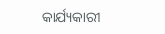କାର୍ଯ୍ୟକାରୀ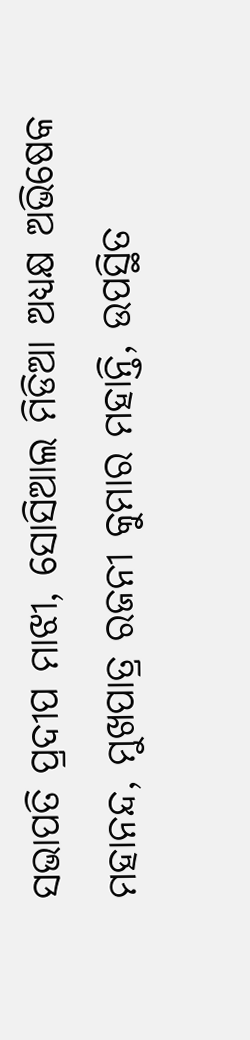ସଭାପତି ପ୍ରଦୀପ ମାଝୀ, ସୋସିଆଲ ମିଡିଆ ଅଧ୍ୟକ୍ଷ ଅଭିଷେକ ମହାନନ୍ଦ, ମୁଖପାତ୍ର ରଜନୀ କୁମାର ମହାନ୍ତି, ଉପସ୍ଥିତ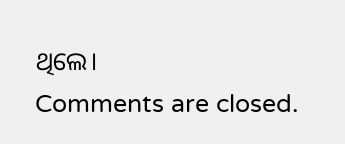ଥିଲେ।
Comments are closed.